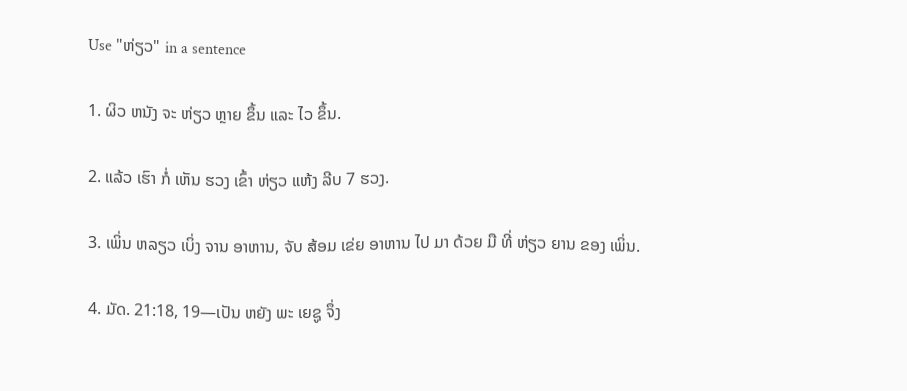Use "ຫ່ຽວ" in a sentence

1. ຜິວ ຫນັງ ຈະ ຫ່ຽວ ຫຼາຍ ຂຶ້ນ ແລະ ໄວ ຂຶ້ນ.

2. ແລ້ວ ເຮົາ ກໍ່ ເຫັນ ຮວງ ເຂົ້າ ຫ່ຽວ ແຫ້ງ ລີບ 7 ຮວງ.

3. ເພິ່ນ ຫລຽວ ເບິ່ງ ຈານ ອາຫານ, ຈັບ ສ້ອມ ເຂ່ຍ ອາຫານ ໄປ ມາ ດ້ວຍ ມື ທີ່ ຫ່ຽວ ຍານ ຂອງ ເພິ່ນ.

4. ມັດ. 21:18, 19—ເປັນ ຫຍັງ ພະ ເຍຊູ ຈຶ່ງ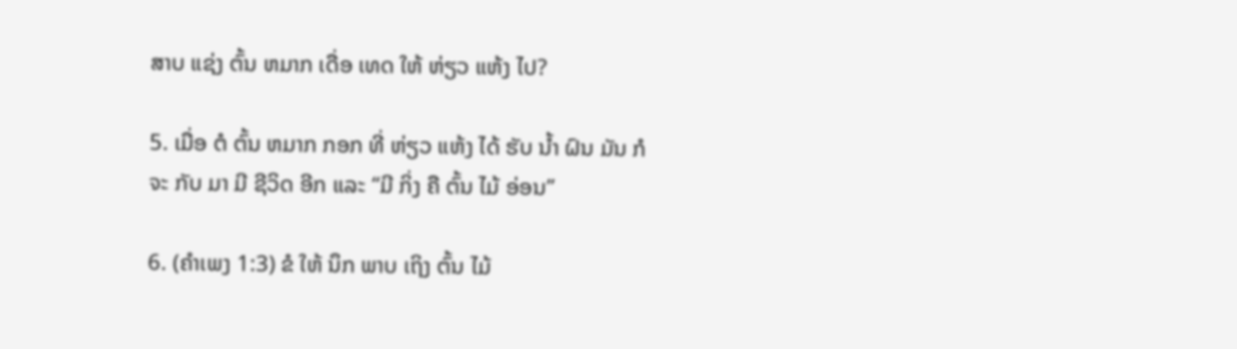ສາບ ແຊ່ງ ຕົ້ນ ຫມາກ ເດື່ອ ເທດ ໃຫ້ ຫ່ຽວ ແຫ້ງ ໄປ?

5. ເມື່ອ ຕໍ ຕົ້ນ ຫມາກ ກອກ ທີ່ ຫ່ຽວ ແຫ້ງ ໄດ້ ຮັບ ນໍ້າ ຝົນ ມັນ ກໍ ຈະ ກັບ ມາ ມີ ຊີວິດ ອີກ ແລະ “ມີ ກິ່ງ ຄື ຕົ້ນ ໄມ້ ອ່ອນ”

6. (ຄໍາເພງ 1:3) ຂໍ ໃຫ້ ນຶກ ພາບ ເຖິງ ຕົ້ນ ໄມ້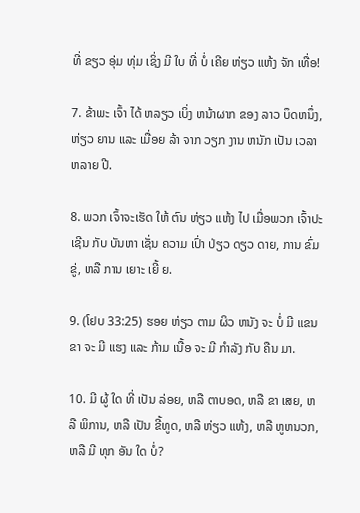ທີ່ ຂຽວ ອຸ່ມ ທຸ່ມ ເຊິ່ງ ມີ ໃບ ທີ່ ບໍ່ ເຄີຍ ຫ່ຽວ ແຫ້ງ ຈັກ ເທື່ອ!

7. ຂ້າພະ ເຈົ້າ ໄດ້ ຫລຽວ ເບິ່ງ ຫນ້າຜາກ ຂອງ ລາວ ບຶດຫນຶ່ງ, ຫ່ຽວ ຍານ ແລະ ເມື່ອຍ ລ້າ ຈາກ ວຽກ ງານ ຫນັກ ເປັນ ເວລາ ຫລາຍ ປີ.

8. ພວກ ເຈົ້າຈະເຮັດ ໃຫ້ ຕົນ ຫ່ຽວ ແຫ້ງ ໄປ ເມື່ອພວກ ເຈົ້າປະ ເຊີນ ກັບ ບັນຫາ ເຊັ່ນ ຄວາມ ເປົ່າ ປ່ຽວ ດຽວ ດາຍ, ການ ຂົ່ມຂູ່, ຫລື ການ ເຍາະ ເຍີ້ ຍ.

9. (ໂຢບ 33:25) ຮອຍ ຫ່ຽວ ຕາມ ຜິວ ຫນັງ ຈະ ບໍ່ ມີ ແຂນ ຂາ ຈະ ມີ ແຮງ ແລະ ກ້າມ ເນື້ອ ຈະ ມີ ກໍາລັງ ກັບ ຄືນ ມາ.

10. ມີ ຜູ້ ໃດ ທີ່ ເປັນ ລ່ອຍ, ຫລື ຕາບອດ, ຫລື ຂາ ເສຍ, ຫລື ພິການ, ຫລື ເປັນ ຂີ້ທູດ, ຫລື ຫ່ຽວ ແຫ້ງ, ຫລື ຫູຫນວກ, ຫລື ມີ ທຸກ ອັນ ໃດ ບໍ່?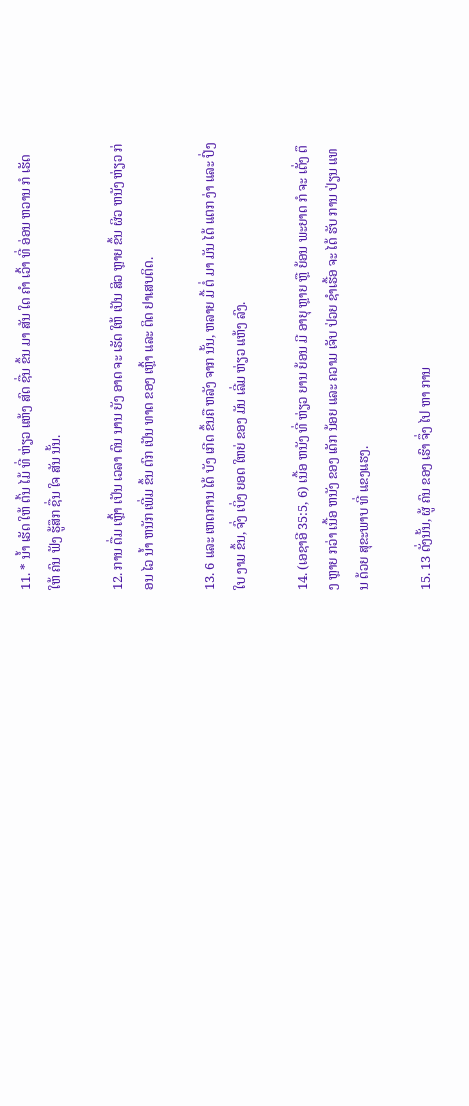11. * ນໍ້າ ເຮັດ ໃຫ້ ຕົ້ນ ໄມ້ ທີ່ ຫ່ຽວ ແຫ້ງ ສົດ ຊື່ນ ຂຶ້ນ ມາ ສັນ ໃດ ຄໍາ ເວົ້າ ທີ່ ອ່ອນ ຫວານ ກໍ ເຮັດ ໃຫ້ ຄົນ ຟັງ ຮູ້ສຶກ ຊື່ນ ໃຈ ສັນ ນັ້ນ.

12. ການ ດື່ມ ເຫຼົ້າ ເປັນ ເວລາ ດົນ ນານ ຍັງ ອາດ ຈະ ເຮັດ ໃຫ້ ເປັນ ສິວ ຫຼາຍ ຂຶ້ນ ຜິວ ຫນັງ ຫ່ຽວ ກ່ອນ ໄວ ນໍ້າ ຫນັກ ເພີ່ມ ຂຶ້ນ ຕົກ ເປັນ ທາດ ຂອງ ເຫຼົ້າ ແລະ ຕິດ ຢາເສບຕິດ.

13. 6 ແລະ ເຫດການ ໄດ້ ບັງ ເກີດ ຂຶ້ນຄື ຫລັງ ຈາກ ນັ້ນ, ຫລາຍ ມື້ ຕໍ່ ມາ ມັນ ໄດ້ ແຕກ ງ່າ ແລະ ປົ່ງ ໃບ ງາມ ຂຶ້ນ, ຈົ່ງ ເບິ່ງ ຍອດ ໃຫຍ່ ຂອງ ມັນ ເລີ່ມ ຫ່ຽວ ແຫ້ງ ລົງ.

14. (ເອຊາອີ 35:5, 6) ເນື້ອ ຫນັງ ທີ່ ຫ່ຽວ ຍານ ຍ້ອນ ມີ ອາຍຸ ຫຼາຍ ຫຼື ຍ້ອນ ພະຍາດ ກໍ ຈະ ເຕັ່ງ ຕຶງ ຫຼາຍ ກວ່າ ເນື້ອ ຫນັງ ຂອງ ເດັກ ນ້ອຍ ແລະ ຄວາມ ເຈັບ ປ່ວຍ ຊໍາເຮື້ອ ຈະ ໄດ້ ຮັບ ການ ປ່ຽນ ແທນ ດ້ວຍ ສຸຂະພາບ ທີ່ ແຂງແຮງ.

15. 13 ດັ່ງນັ້ນ, ຜູ້ ຄົນ ຂອງ ເຮົາ ຈຶ່ງ ໄປ ຫາ ການ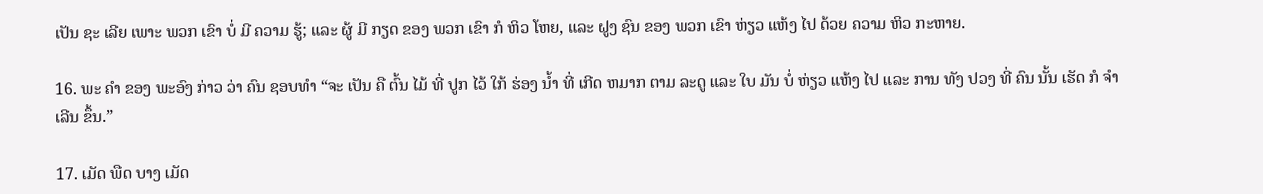ເປັນ ຊະ ເລີຍ ເພາະ ພວກ ເຂົາ ບໍ່ ມີ ຄວາມ ຮູ້; ແລະ ຜູ້ ມີ ກຽດ ຂອງ ພວກ ເຂົາ ກໍ ຫິວ ໂຫຍ, ແລະ ຝູງ ຊົນ ຂອງ ພວກ ເຂົາ ຫ່ຽວ ແຫ້ງ ໄປ ດ້ວຍ ຄວາມ ຫິວ ກະຫາຍ.

16. ພະ ຄໍາ ຂອງ ພະອົງ ກ່າວ ວ່າ ຄົນ ຊອບທໍາ “ຈະ ເປັນ ຄື ຕົ້ນ ໄມ້ ທີ່ ປູກ ໄວ້ ໃກ້ ຮ່ອງ ນໍ້າ ທີ່ ເກີດ ຫມາກ ຕາມ ລະດູ ແລະ ໃບ ມັນ ບໍ່ ຫ່ຽວ ແຫ້ງ ໄປ ແລະ ການ ທັງ ປວງ ທີ່ ຄົນ ນັ້ນ ເຮັດ ກໍ ຈໍາເລີນ ຂຶ້ນ.”

17. ເມັດ ພືດ ບາງ ເມັດ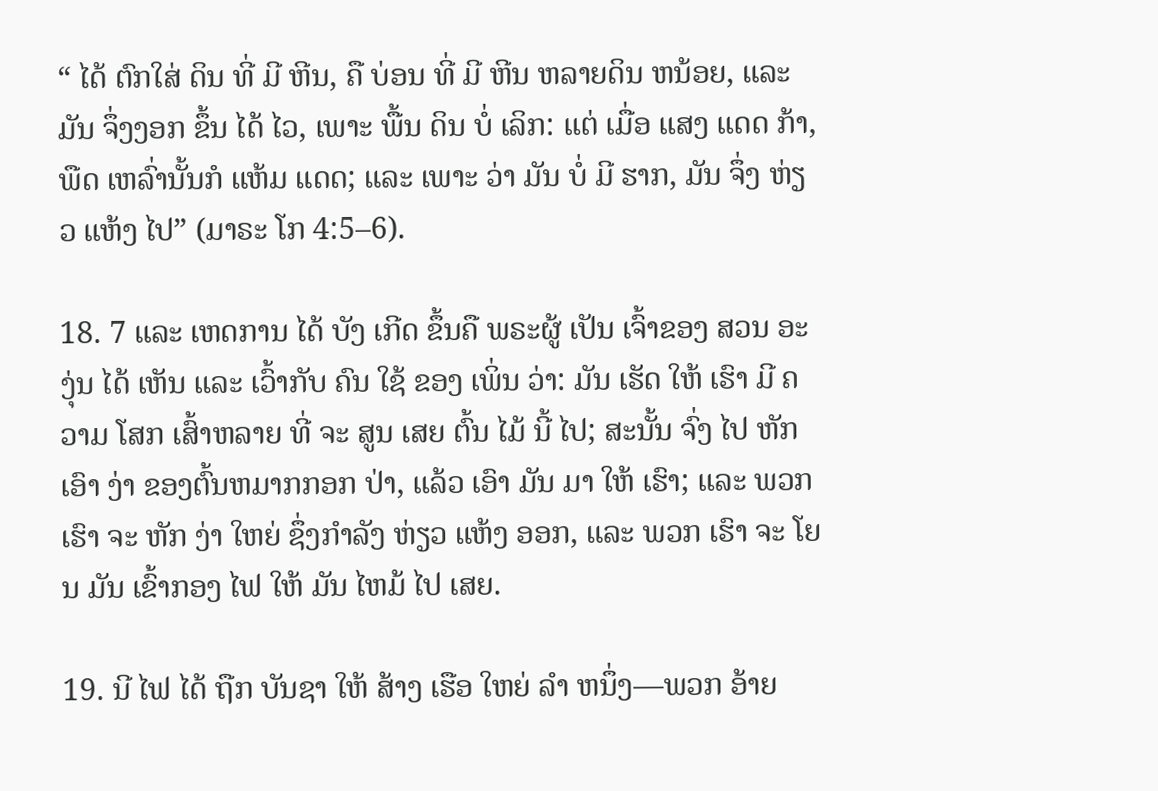“ ໄດ້ ຕົກໃສ່ ດິນ ທີ່ ມີ ຫີນ, ຄື ບ່ອນ ທີ່ ມີ ຫີນ ຫລາຍດິນ ຫນ້ອຍ, ແລະ ມັນ ຈຶ່ງງອກ ຂຶ້ນ ໄດ້ ໄວ, ເພາະ ພື້ນ ດິນ ບໍ່ ເລິກ: ແຕ່ ເມື່ອ ແສງ ແດດ ກ້າ, ພືດ ເຫລົ່ານັ້ນກໍ ແຫ້ມ ແດດ; ແລະ ເພາະ ວ່າ ມັນ ບໍ່ ມີ ຮາກ, ມັນ ຈຶ່ງ ຫ່ຽວ ແຫ້ງ ໄປ” (ມາຣະ ໂກ 4:5–6).

18. 7 ແລະ ເຫດການ ໄດ້ ບັງ ເກີດ ຂຶ້ນຄື ພຣະຜູ້ ເປັນ ເຈົ້າຂອງ ສວນ ອະງຸ່ນ ໄດ້ ເຫັນ ແລະ ເວົ້າກັບ ຄົນ ໃຊ້ ຂອງ ເພິ່ນ ວ່າ: ມັນ ເຮັດ ໃຫ້ ເຮົາ ມີ ຄວາມ ໂສກ ເສົ້າຫລາຍ ທີ່ ຈະ ສູນ ເສຍ ຕົ້ນ ໄມ້ ນີ້ ໄປ; ສະນັ້ນ ຈົ່ງ ໄປ ຫັກ ເອົາ ງ່າ ຂອງຕົ້ນຫມາກກອກ ປ່າ, ແລ້ວ ເອົາ ມັນ ມາ ໃຫ້ ເຮົາ; ແລະ ພວກ ເຮົາ ຈະ ຫັກ ງ່າ ໃຫຍ່ ຊຶ່ງກໍາລັງ ຫ່ຽວ ແຫ້ງ ອອກ, ແລະ ພວກ ເຮົາ ຈະ ໂຍນ ມັນ ເຂົ້າກອງ ໄຟ ໃຫ້ ມັນ ໄຫມ້ ໄປ ເສຍ.

19. ນີ ໄຟ ໄດ້ ຖືກ ບັນຊາ ໃຫ້ ສ້າງ ເຮືອ ໃຫຍ່ ລໍາ ຫນຶ່ງ—ພວກ ອ້າຍ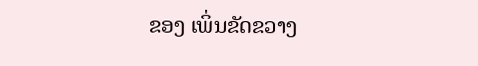ຂອງ ເພິ່ນຂັດຂວາງ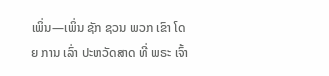ເພິ່ນ—ເພິ່ນ ຊັກ ຊວນ ພວກ ເຂົາ ໂດຍ ການ ເລົ່າ ປະຫວັດສາດ ທີ່ ພຣະ ເຈົ້າ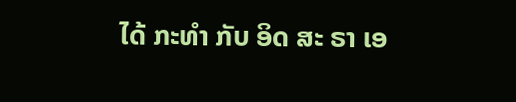ໄດ້ ກະທໍາ ກັບ ອິດ ສະ ຣາ ເອ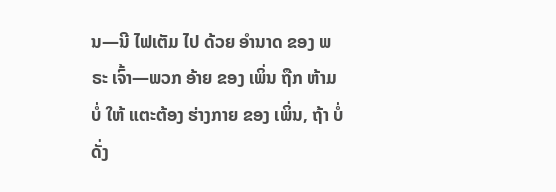ນ—ນີ ໄຟເຕັມ ໄປ ດ້ວຍ ອໍານາດ ຂອງ ພຣະ ເຈົ້າ—ພວກ ອ້າຍ ຂອງ ເພິ່ນ ຖືກ ຫ້າມ ບໍ່ ໃຫ້ ແຕະຕ້ອງ ຮ່າງກາຍ ຂອງ ເພິ່ນ, ຖ້າ ບໍ່ ດັ່ງ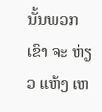ນັ້ນພວກ ເຂົາ ຈະ ຫ່ຽວ ແຫ້ງ ເຫ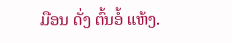ມືອນ ດັ່ງ ຕົ້ນອໍ້ ແຫ້ງ.